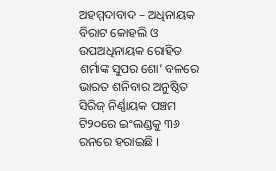ଅହମ୍ମଦାବାଦ – ଅଧିନାୟକ ବିରାଟ କୋହଲି ଓ ଉପଅଧିନାୟକ ରୋହିତ ଶର୍ମାଙ୍କ ସୁପର ଶୋ’ ବଳରେ ଭାରତ ଶନିବାର ଅନୁଷ୍ଠିତ ସିରିଜ୍ ନିର୍ଣ୍ଣାୟକ ପଞ୍ଚମ ଟି୨୦ରେ ଇଂଲଣ୍ଡକୁ ୩୬ ରନରେ ହରାଇଛି ।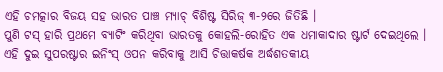ଏହି ଚମତ୍କାର ବିଜୟ ସହ ଭାରତ ପାଞ୍ଚ ମ୍ୟାଚ୍ ବିଶିଷ୍ଟ ସିରିଜ୍ ୩-୨ରେ ଜିତିଛି ।
ପୁଣି ଟସ୍ ହାରି ପ୍ରଥମେ ବ୍ୟାଟିଂ କରିଥିବା ଭାରତକୁ କୋହଲି-ରୋହିତ ଏକ ଧମାକାଦାର ଷ୍ଟାର୍ଟ ଦେଇଥିଲେ । ଏହି ଦୁଇ ସୁପରଷ୍ଟାର ଇନିଂସ୍ ଓପନ କରିବାକୁ ଆସି ଚିତ୍ତାକର୍ଷକ ଅର୍ଦ୍ଧଶତକୀୟ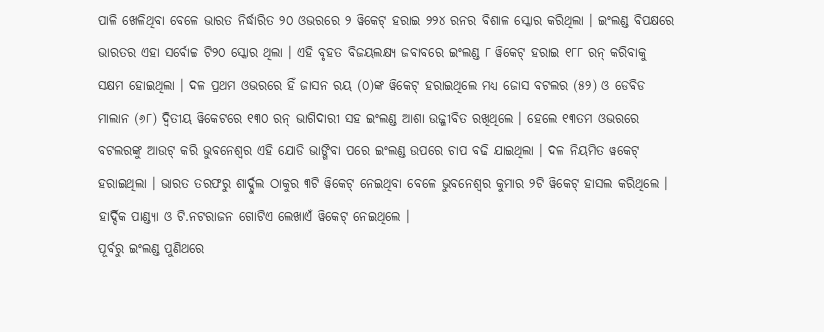ପାଳି ଖେଳିଥିବା ବେଳେ ଭାରତ ନିର୍ଦ୍ଧାରିତ ୨୦ ଓଭରରେ ୨ ୱିକେଟ୍ ହରାଇ ୨୨୪ ରନର ବିଶାଳ ସ୍କୋର କରିଥିଲା । ଇଂଲଣ୍ଡ ବିପକ୍ଷରେ ଭାରତର ଏହା ସର୍ବୋଚ୍ଚ ଟି୨୦ ସ୍କୋର ଥିଲା । ଏହି ବୃହତ ବିଜୟଲକ୍ଷ୍ୟ ଜବାବରେ ଇଂଲଣ୍ଡ ୮ ୱିକେଟ୍ ହରାଇ ୧୮୮ ରନ୍ କରିବାକୁ ସକ୍ଷମ ହୋଇଥିଲା । ଦଳ ପ୍ରଥମ ଓଭରରେ ହିଁ ଜାସନ ରୟ (୦)ଙ୍କ ୱିକେଟ୍ ହରାଇଥିଲେ ମଧ୍ୟ ଜୋସ ବଟଲର (୫୨) ଓ ଡେବିଡ ମାଲାନ (୬୮) ଦ୍ୱିତୀୟ ୱିକେଟରେ ୧୩୦ ରନ୍ ଭାଗିଦାରୀ ସହ ଇଂଲଣ୍ଡ ଆଶା ଉଜ୍ଜୀବିତ ରଖିଥିଲେ । ହେଲେ ୧୩ତମ ଓଭରରେ ବଟଲରଙ୍କୁ ଆଉଟ୍ କରି ଭୁବନେଶ୍ୱର ଏହି ଯୋଡି ଭାଙ୍ଗିବା ପରେ ଇଂଲଣ୍ଡ ଉପରେ ଚାପ ବଢି ଯାଇଥିଲା । ଦଳ ନିୟମିତ ୱକେଟ୍ ହରାଇଥିଲା । ଭାରତ ତରଫରୁ ଶାର୍ଦ୍ଦୁଲ ଠାକୁର ୩ଟି ୱିକେଟ୍ ନେଇଥିବା ବେଳେ ଭୁବନେଶ୍ୱର କୁମାର ୨ଟି ୱିକେଟ୍ ହାସଲ କରିଥିଲେ । ହାର୍ଦ୍ଦିକ ପାଣ୍ଡ୍ୟା ଓ ଟି.ନଟରାଜନ ଗୋଟିଏ ଲେଖାଏଁ ୱିକେଟ୍ ନେଇଥିଲେ ।
ପୂର୍ବରୁ ଇଂଲଣ୍ଡ ପୁଣିଥରେ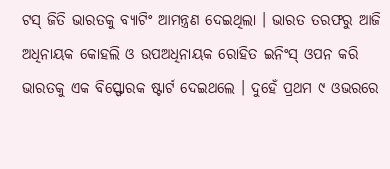ଟସ୍ ଜିତି ଭାରତକୁ ବ୍ୟାଟିଂ ଆମନ୍ତ୍ରଣ ଦେଇଥିଲା । ଭାରତ ତରଫରୁ ଆଜି ଅଧିନାୟକ କୋହଲି ଓ ଉପଅଧିନାୟକ ରୋହିତ ଇନିଂସ୍ ଓପନ କରି ଭାରତକୁ ଏକ ବିସ୍ଫୋରକ ଷ୍ଟାର୍ଟ ଦେଇଥଲେ । ଦୁହେଁ ପ୍ରଥମ ୯ ଓଭରରେ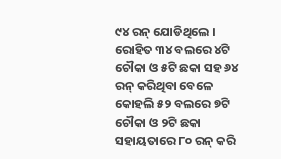୯୪ ରନ୍ ଯୋଡିଥିଲେ । ରୋହିତ ୩୪ ବଲରେ ୪ଟି ଚୌକା ଓ ୫ଟି ଛକା ସହ ୬୪ ରନ୍ କରିଥିବା ବେଳେ କୋହଲି ୫୨ ବଲରେ ୭ଟି ଚୌକା ଓ ୨ଟି ଛକା ସହାୟତାରେ ୮୦ ରନ୍ କରି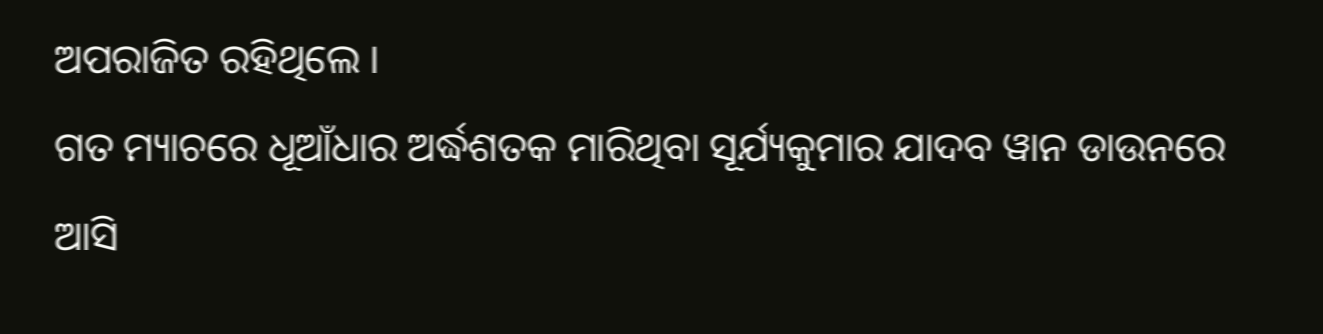ଅପରାଜିତ ରହିଥିଲେ ।
ଗତ ମ୍ୟାଚରେ ଧୂଆଁଧାର ଅର୍ଦ୍ଧଶତକ ମାରିଥିବା ସୂର୍ଯ୍ୟକୁମାର ଯାଦବ ୱାନ ଡାଉନରେ ଆସି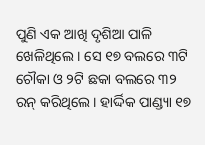ପୁଣି ଏକ ଆଖି ଦୃଶିଆ ପାଳି ଖେଳିଥିଲେ । ସେ ୧୭ ବଲରେ ୩ଟି ଚୌକା ଓ ୨ଟି ଛକା ବଲରେ ୩୨ ରନ୍ କରିଥିଲେ । ହାର୍ଦ୍ଦିକ ପାଣ୍ଡ୍ୟା ୧୭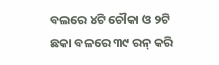ବଲରେ ୪ଟି ଚୌକା ଓ ୨ଟି ଛକା ବଳରେ ୩୯ ରନ୍ କରି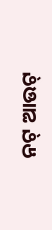ନଟ୍ ଆଉଟ୍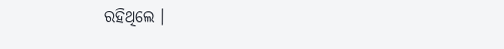ରହିଥିଲେ ।